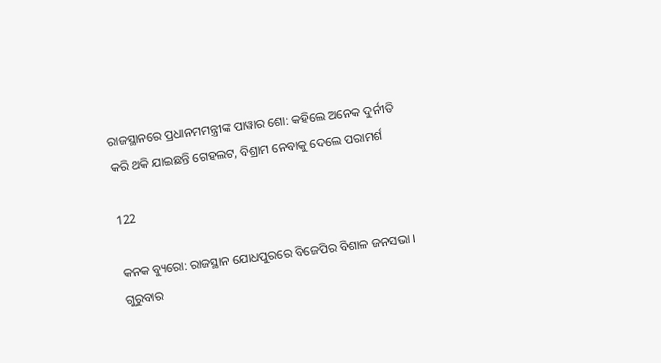ରାଜସ୍ଥାନରେ ପ୍ରଧାନମମନ୍ତ୍ରୀଙ୍କ ପାୱାର ଶୋ: କହିଲେ ଅନେକ ଦୁର୍ନୀତି କରି ଥକି ଯାଇଛନ୍ତି ଗେହଲଟ, ବିଶ୍ରାମ ନେବାକୁ ଦେଲେ ପରାମର୍ଶ

122

କନକ ବ୍ୟୁରୋ: ରାଜସ୍ଥାନ ଯୋଧପୁରରେ ବିଜେପିର ବିଶାଳ ଜନସଭା । ଗୁରୁବାର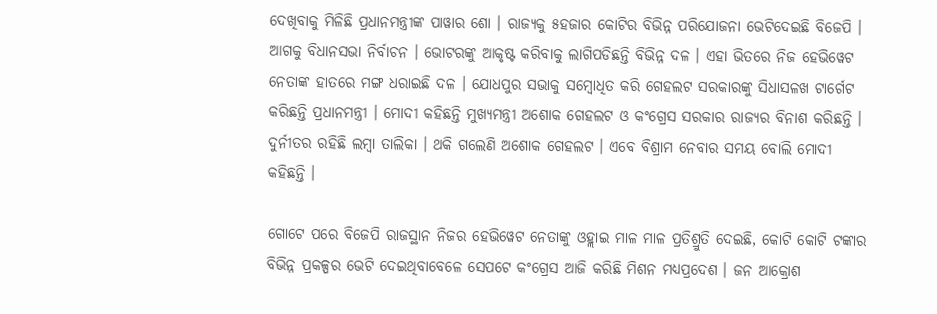ଦେଖିବାକୁ ମିଳିଛି ପ୍ରଧାନମନ୍ତ୍ରୀଙ୍କ ପାୱାର ଶୋ । ରାଜ୍ୟକୁ ୫ହଜାର କୋଟିର ବିଭିନ୍ନ ପରିଯୋଜନା ଭେଟିଦେଇଛି ବିଜେପି । ଆଗକୁ ବିଧାନସଭା ନିର୍ବାଚନ । ଭୋଟରଙ୍କୁ ଆକୃଷ୍ଟ କରିବାକୁ ଲାଗିପଡିଛନ୍ତି ବିଭିନ୍ନ ଦଳ । ଏହା ଭିତରେ ନିଜ ହେଭିୱେଟ ନେତାଙ୍କ ହାତରେ ମଙ୍ଗ ଧରାଇଛି ଦଳ । ଯୋଧପୁର ସଭାକୁ ସମ୍ବୋଧିତ କରି ଗେହଲଟ ସରକାରଙ୍କୁ ସିଧାସଳଖ ଟାର୍ଗେଟ କରିଛନ୍ତି ପ୍ରଧାନମନ୍ତ୍ରୀ । ମୋଦୀ କହିଛନ୍ତି ମୁଖ୍ୟମନ୍ତ୍ରୀ ଅଶୋକ ଗେହଲଟ ଓ କଂଗ୍ରେସ ସରକାର ରାଜ୍ୟର ବିନାଶ କରିଛନ୍ତି । ଦୁର୍ନୀତର ରହିଛି ଲମ୍ବା ତାଲିକା । ଥକି ଗଲେଣି ଅଶୋକ ଗେହଲଟ । ଏବେ ବିଶ୍ରାମ ନେବାର ସମୟ ବୋଲି ମୋଦୀ କହିଛନ୍ତି ।

ଗୋଟେ ପରେ ବିଜେପି ରାଜସ୍ଥାନ ନିଜର ହେଭିୱେଟ ନେତାଙ୍କୁ ଓହ୍ଲାଇ ମାଳ ମାଳ ପ୍ରତିଶ୍ରୁତି ଦେଇଛି, କୋଟି କୋଟି ଟଙ୍କାର ବିଭିନ୍ନ ପ୍ରକଳ୍ପର ଭେଟି ଦେଇଥିବାବେଳେ ସେପଟେ କଂଗ୍ରେସ ଆଜି କରିଛି ମିଶନ ମଧ୍ୟପ୍ରଦେଶ । ଜନ ଆକ୍ରୋଶ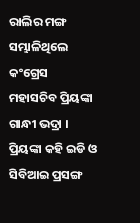ରାଲିର ମଙ୍ଗ ସମ୍ଭାଳିଥିଲେ କଂଗ୍ରେସ ମହାସଚିବ ପ୍ରିୟଙ୍କା ଗାନ୍ଧୀ ଭଦ୍ରା । ପ୍ରିୟଙ୍କା କହି ଇଡି ଓ ସିବିଆଇ ପ୍ରସଙ୍ଗ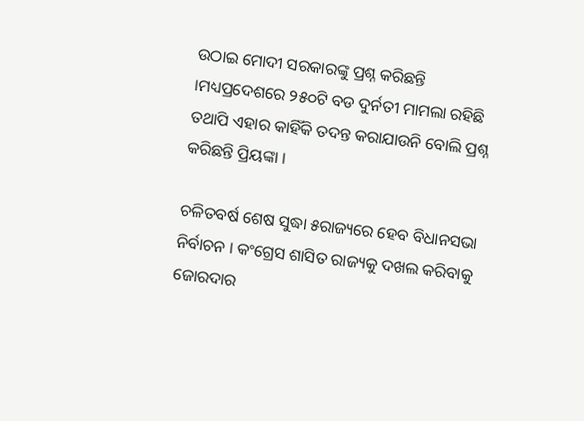ଉଠାଇ ମୋଦୀ ସରକାରଙ୍କୁ ପ୍ରଶ୍ନ କରିଛନ୍ତି ।ମଧ୍ୟପ୍ରଦେଶରେ ୨୫୦ଟି ବଡ ଦୁର୍ନତୀ ମାମଲା ରହିଛି ତଥାପି ଏହାର କାହିଁକି ତଦନ୍ତ କରାଯାଉନି ବୋଲି ପ୍ରଶ୍ନ କରିଛନ୍ତି ପ୍ରିୟଙ୍କା ।

ଚଳିତବର୍ଷ ଶେଷ ସୁଦ୍ଧା ୫ରାଜ୍ୟରେ ହେବ ବିଧାନସଭା ନିର୍ବାଚନ । କଂଗ୍ରେସ ଶାସିତ ରାଜ୍ୟକୁ ଦଖଲ କରିବାକୁ ଜୋରଦାର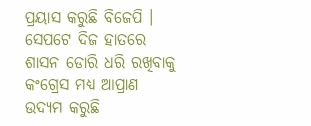ପ୍ରୟାସ କରୁଛି ବିଜେପି । ସେପଟେ ଦିଜ ହାତରେ ଶାସନ ଡୋରି ଧରି ରଖିବାକୁ କଂଗ୍ରେସ ମଧ୍ୟ ଆପ୍ରାଣ ଉଦ୍ୟମ କରୁଛି